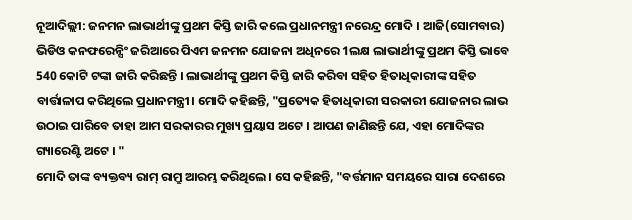ନୂଆଦିଲ୍ଲୀ: ଜନମନ ଲାଭାର୍ଥୀଙ୍କୁ ପ୍ରଥମ କିସ୍ତି ଜାରି କଲେ ପ୍ରଧାନମନ୍ତ୍ରୀ ନରେନ୍ଦ୍ର ମୋଦି । ଆଜି(ସୋମବାର) ଭିଡିଓ କନଫରେନ୍ସିଂ ଜରିଆରେ ପିଏମ ଜନମନ ଯୋଜନା ଅଧିନରେ 1ଲକ୍ଷ ଲାଭାର୍ଥୀଙ୍କୁ ପ୍ରଥମ କିସ୍ତି ଭାବେ 540 କୋଟି ଟଙ୍କା ଜାରି କରିଛନ୍ତି । ଲାଭାର୍ଥୀଙ୍କୁ ପ୍ରଥମ କିସ୍ତି ଜାରି କରିବା ସହିତ ହିତାଧିକାରୀଙ୍କ ସହିତ ବାର୍ତ୍ତାଳାପ କରିଥିଲେ ପ୍ରଧାନମନ୍ତ୍ରୀ। ମୋଦି କହିଛନ୍ତି, "ପ୍ରତ୍ୟେକ ହିତାଧିକାରୀ ସରକାରୀ ଯୋଜନାର ଲାଭ ଉଠାଇ ପାରିବେ ତାହା ଆମ ସରକାରର ମୁଖ୍ୟ ପ୍ରୟାସ ଅଟେ । ଆପଣ ଜାଣିଛନ୍ତି ଯେ, ଏହା ମୋଦିଙ୍କର ଗ୍ୟାରେଣ୍ଟି ଅଟେ । "
ମୋଦି ତାଙ୍କ ବ୍ୟକ୍ତବ୍ୟ ରାମ୍ ରାମ୍ରୁ ଆରମ୍ଭ କରିଥିଲେ। ସେ କହିଛନ୍ତି, "ବର୍ତ୍ତମାନ ସମୟରେ ସାରା ଦେଶରେ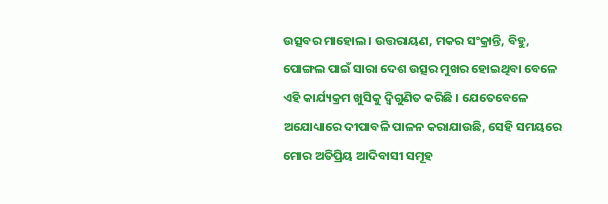ଉତ୍ସବର ମାହୋଲ। ଉତ୍ତରାୟଣ, ମକର ସଂକ୍ରାନ୍ତି, ବିହୁ, ପୋଙ୍ଗଲ ପାଇଁ ସାରା ଦେଶ ଉତ୍ସର ମୁଖର ହୋଇଥିବା ବେଳେ ଏହି କାର୍ଯ୍ୟକ୍ରମ ଖୁସିକୁ ଦ୍ବିଗୁଣିତ କରିଛି । ଯେତେବେଳେ ଅଯୋଧ୍ୟାରେ ଦୀପାବଳି ପାଳନ କରାଯାଉଛି, ସେହି ସମୟରେ ମୋର ଅତିପ୍ରିୟ ଆଦିବାସୀ ସମୂହ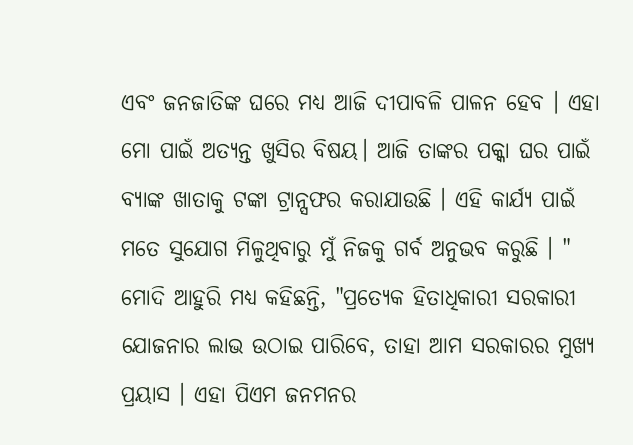ଏବଂ ଜନଜାତିଙ୍କ ଘରେ ମଧ୍ୟ ଆଜି ଦୀପାବଳି ପାଳନ ହେବ । ଏହା ମୋ ପାଇଁ ଅତ୍ୟନ୍ତ ଖୁସିର ବିଷୟ। ଆଜି ତାଙ୍କର ପକ୍କା ଘର ପାଇଁ ବ୍ୟାଙ୍କ ଖାତାକୁ ଟଙ୍କା ଟ୍ରାନ୍ସଫର କରାଯାଉଛି । ଏହି କାର୍ଯ୍ୟ ପାଇଁ ମତେ ସୁଯୋଗ ମିଳୁଥିବାରୁ ମୁଁ ନିଜକୁ ଗର୍ବ ଅନୁଭବ କରୁଛି । "
ମୋଦି ଆହୁରି ମଧ୍ୟ କହିଛନ୍ତି, "ପ୍ରତ୍ୟେକ ହିତାଧିକାରୀ ସରକାରୀ ଯୋଜନାର ଲାଭ ଉଠାଇ ପାରିବେ, ତାହା ଆମ ସରକାରର ମୁଖ୍ୟ ପ୍ରୟାସ । ଏହା ପିଏମ ଜନମନର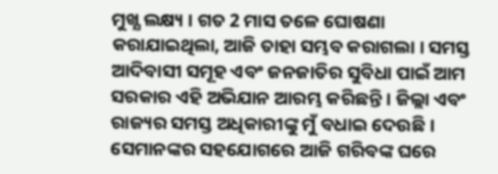ମୁଖ୍ଯ ଲକ୍ଷ୍ୟ । ଗତ 2 ମାସ ତଳେ ଘୋଷଣା କରାଯାଇଥିଲା, ଆଜି ତାହା ସମ୍ଭବ କରାଗଲା । ସମସ୍ତ ଆଦିବାସୀ ସମୂହ ଏବଂ ଜନଜାତିର ସୁବିଧା ପାଇଁ ଆମ ସରକାର ଏହି ଅଭିଯାନ ଆରମ୍ଭ କରିଛନ୍ତି । ଜିଲ୍ଲା ଏବଂ ରାଜ୍ୟର ସମସ୍ତ ଅଧିକାରୀଙ୍କୁ ମୁଁ ବଧାଇ ଦେଉଛି । ସେମାନଙ୍କର ସହଯୋଗରେ ଆଜି ଗରିବଙ୍କ ଘରେ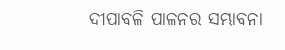ଦୀପାବଳି ପାଳନର ସମ୍ଭାବନା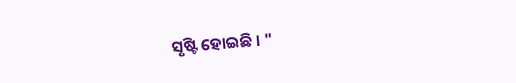ସୃଷ୍ଟି ହୋଇଛି । "